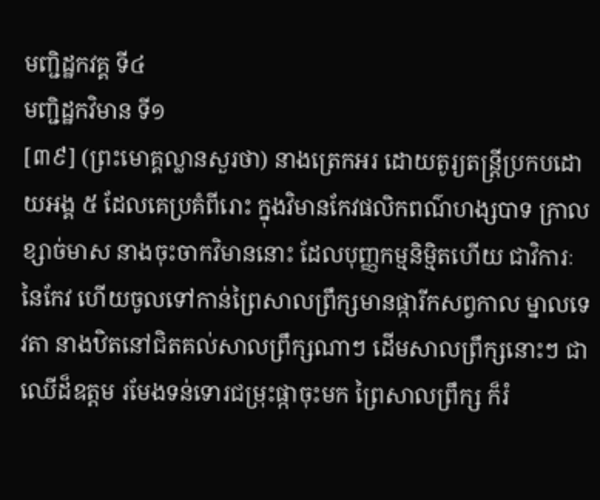មញ្ជិដ្ឋកវគ្គ ទី៤
មញ្ជិដ្ឋកវិមាន ទី១
[៣៩] (ព្រះមោគ្គល្លានសួរថា) នាងត្រេកអរ ដោយតូរ្យតន្ត្រីប្រកបដោយអង្គ ៥ ដែលគេប្រគំពីរោះ ក្នុងវិមានកែវផលិកពណ៌ហង្សបាទ ក្រាលខ្សាច់មាស នាងចុះចាកវិមាននោះ ដែលបុញ្ញកម្មនិម្មិតហើយ ជាវិការៈនៃកែវ ហើយចូលទៅកាន់ព្រៃសាលព្រឹក្សមានផ្ការីកសព្វកាល ម្នាលទេវតា នាងឋិតនៅជិតគល់សាលព្រឹក្សណាៗ ដើមសាលព្រឹក្សនោះៗ ជាឈើដ៏ឧត្តម រមែងទន់ទោរជម្រុះផ្កាចុះមក ព្រៃសាលព្រឹក្ស ក៏រំ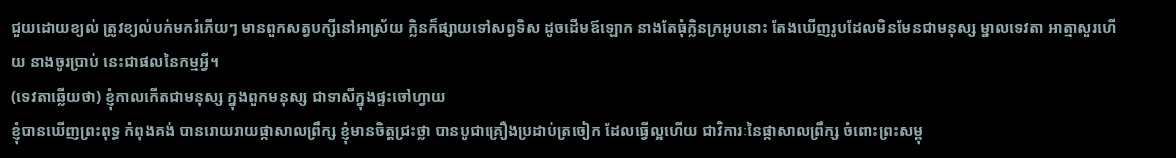ជួយដោយខ្យល់ ត្រូវខ្យល់បក់មករំភើយៗ មានពួកសត្វបក្សីនៅអាស្រ័យ ក្លិនក៏ផ្សាយទៅសព្វទិស ដូចដើមឪឡោក នាងតែធុំក្លិនក្រអូបនោះ តែងឃើញរូបដែលមិនមែនជាមនុស្ស ម្នាលទេវតា អាត្មាសួរហើយ នាងចូរប្រាប់ នេះជាផលនៃកម្មអី្វ។
(ទេវតាឆ្លើយថា) ខ្ញុំកាលកើតជាមនុស្ស ក្នុងពួកមនុស្ស ជាទាសីក្នុងផ្ទះចៅហ្វាយ
ខ្ញុំបានឃើញព្រះពុទ្ធ កំពុងគង់ បានរោយរាយផ្កាសាលព្រឹក្ស ខ្ញុំមានចិត្តជ្រះថ្លា បានបូជាគ្រឿងប្រដាប់ត្រចៀក ដែលធ្វើល្អហើយ ជាវិការៈនៃផ្កាសាលព្រឹក្ស ចំពោះព្រះសម្ពុ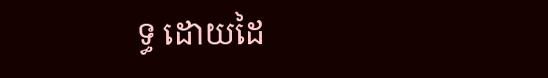ទ្ធ ដោយដៃ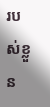របស់ខ្លួន